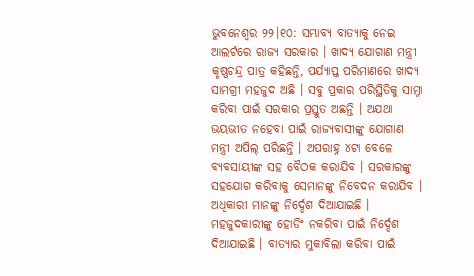ଭୁବନେଶ୍ବର ୨୨।୧୦: ସମ୍ଭାବ୍ୟ ବାତ୍ୟାକୁ ନେଇ ଆଲର୍ଟରେ ରାଜ୍ୟ ସରକାର । ଖାଦ୍ୟ ଯୋଗାଣ ମନ୍ତ୍ରୀ କୃଷ୍ଣଚନ୍ଦ୍ର ପାତ୍ର କହିଛନ୍ତି, ପର୍ଯ୍ୟାପ୍ତ ପରିମାଣରେ ଖାଦ୍ୟ ସାମଗ୍ରୀ ମହଜୁଦ ଅଛି । ସବୁ ପ୍ରକାର ପରିସ୍ଥିତିକୁ ସାମ୍ନା କରିବା ପାଇଁ ସରକାର ପ୍ରସ୍ତୁତ ଅଛନ୍ତି । ଅଯଥା ଭୟଭୀତ ନହେବା ପାଇଁ ରାଜ୍ୟବାସୀଙ୍କୁ ଯୋଗାଣ ମନ୍ତ୍ରୀ ଅପିଲ୍ ପରିଛନ୍ତି । ଅପରାହ୍ନ ୪ଟା ବେଳେ ବ୍ୟବସାୟୀଙ୍କ ସହ ବୈଠକ କରାଯିବ । ସରକାରଙ୍କୁ ସହଯୋଗ କରିବାକୁ ସେମାନଙ୍କୁ ନିବେଦନ କରାଯିବ । ଅଧିକାରୀ ମାନଙ୍କୁ ନିର୍ଦ୍ଦେଶ ଦିଆଯାଇଛି । ମହଜୁଦକାରୀଙ୍କୁ ହୋଡିଂ ନକରିବା ପାଇଁ ନିର୍ଦ୍ଦେଶ ଦିଆଯାଇଛି । ବାତ୍ୟାର ମୁକାବିଲା କରିବା ପାଇଁ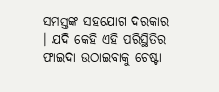ସମସ୍ତଙ୍କ ସହଯୋଗ ଦରକାର । ଯଦି କେହି ଏହି ପରିସ୍ଥିତିର ଫାଇଦା ଉଠାଇବାକୁ ଚେଷ୍ଟା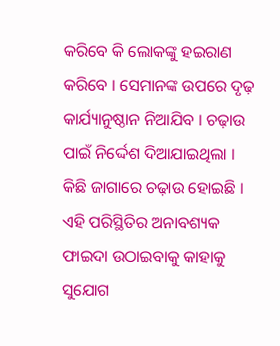କରିବେ କି ଲୋକଙ୍କୁ ହଇରାଣ କରିବେ । ସେମାନଙ୍କ ଉପରେ ଦୃଢ଼ କାର୍ଯ୍ୟାନୁଷ୍ଠାନ ନିଆଯିବ । ଚଢ଼ାଉ ପାଇଁ ନିର୍ଦ୍ଦେଶ ଦିଆଯାଇଥିଲା । କିଛି ଜାଗାରେ ଚଢ଼ାଉ ହୋଇଛି । ଏହି ପରିସ୍ଥିତିର ଅନାବଶ୍ୟକ ଫାଇଦା ଉଠାଇବାକୁ କାହାକୁ ସୁଯୋଗ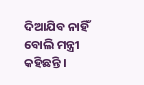ଦିଆଯିବ ନାହିଁ ବୋଲି ମନ୍ତ୍ରୀ କହିଛନ୍ତି ।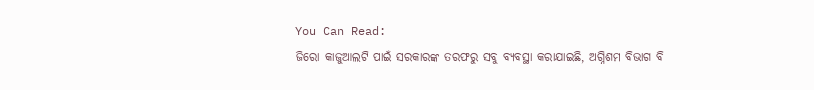You Can Read:
ଜିରୋ କାଜୁଆଲଟି ପାଇଁ ସରକାରଙ୍କ ତରଫରୁ ସବୁ ବ୍ୟବସ୍ଥା କରାଯାଇଛି, ଅଗ୍ନିଶମ ବିଭାଗ ବି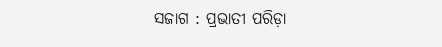ସଜାଗ : ପ୍ରଭାତୀ ପରିଡ଼ା